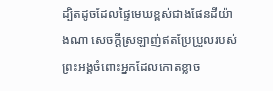ដ្បិតដូចដែលផ្ទៃមេឃខ្ពស់ជាងផែនដីយ៉ាងណា សេចក្ដីស្រឡាញ់ឥតប្រែប្រួលរបស់ព្រះអង្គចំពោះអ្នកដែលកោតខ្លាច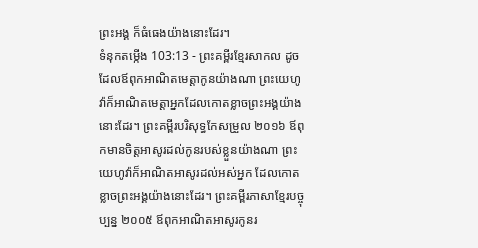ព្រះអង្គ ក៏ធំធេងយ៉ាងនោះដែរ។
ទំនុកតម្កើង 103:13 - ព្រះគម្ពីរខ្មែរសាកល ដូចដែលឪពុកអាណិតមេត្តាកូនយ៉ាងណា ព្រះយេហូវ៉ាក៏អាណិតមេត្តាអ្នកដែលកោតខ្លាចព្រះអង្គយ៉ាងនោះដែរ។ ព្រះគម្ពីរបរិសុទ្ធកែសម្រួល ២០១៦ ឪពុកមានចិត្តអាសូរដល់កូនរបស់ខ្លួនយ៉ាងណា ព្រះយេហូវ៉ាក៏អាណិតអាសូរដល់អស់អ្នក ដែលកោតខ្លាចព្រះអង្គយ៉ាងនោះដែរ។ ព្រះគម្ពីរភាសាខ្មែរបច្ចុប្បន្ន ២០០៥ ឪពុកអាណិតអាសូរកូនរ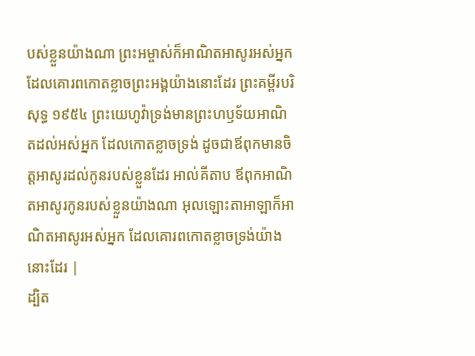បស់ខ្លួនយ៉ាងណា ព្រះអម្ចាស់ក៏អាណិតអាសូរអស់អ្នក ដែលគោរពកោតខ្លាចព្រះអង្គយ៉ាងនោះដែរ ព្រះគម្ពីរបរិសុទ្ធ ១៩៥៤ ព្រះយេហូវ៉ាទ្រង់មានព្រះហឫទ័យអាណិតដល់អស់អ្នក ដែលកោតខ្លាចទ្រង់ ដូចជាឪពុកមានចិត្តអាសូរដល់កូនរបស់ខ្លួនដែរ អាល់គីតាប ឪពុកអាណិតអាសូរកូនរបស់ខ្លួនយ៉ាងណា អុលឡោះតាអាឡាក៏អាណិតអាសូរអស់អ្នក ដែលគោរពកោតខ្លាចទ្រង់យ៉ាងនោះដែរ |
ដ្បិត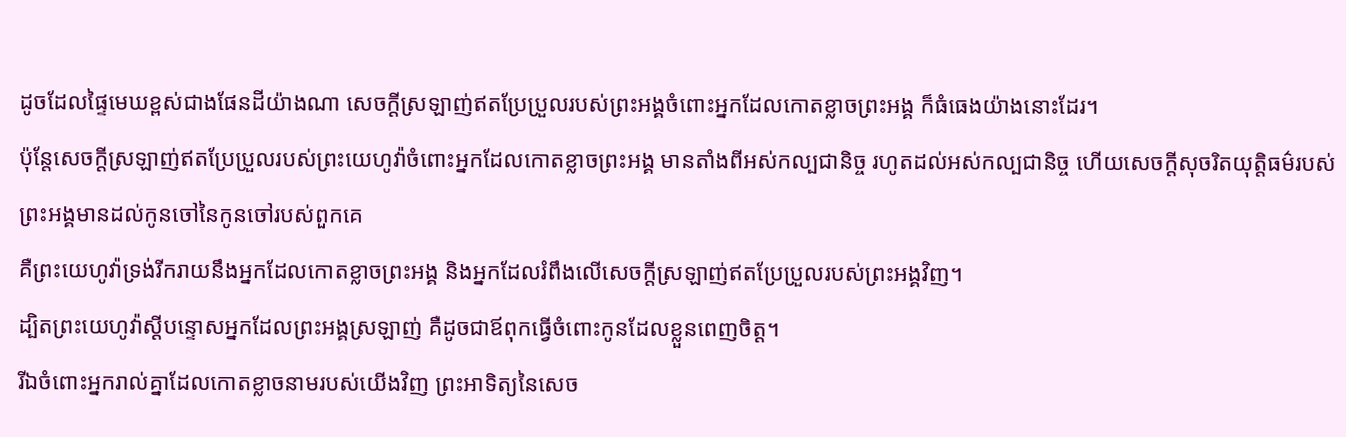ដូចដែលផ្ទៃមេឃខ្ពស់ជាងផែនដីយ៉ាងណា សេចក្ដីស្រឡាញ់ឥតប្រែប្រួលរបស់ព្រះអង្គចំពោះអ្នកដែលកោតខ្លាចព្រះអង្គ ក៏ធំធេងយ៉ាងនោះដែរ។
ប៉ុន្តែសេចក្ដីស្រឡាញ់ឥតប្រែប្រួលរបស់ព្រះយេហូវ៉ាចំពោះអ្នកដែលកោតខ្លាចព្រះអង្គ មានតាំងពីអស់កល្បជានិច្ច រហូតដល់អស់កល្បជានិច្ច ហើយសេចក្ដីសុចរិតយុត្តិធម៌របស់ព្រះអង្គមានដល់កូនចៅនៃកូនចៅរបស់ពួកគេ
គឺព្រះយេហូវ៉ាទ្រង់រីករាយនឹងអ្នកដែលកោតខ្លាចព្រះអង្គ និងអ្នកដែលរំពឹងលើសេចក្ដីស្រឡាញ់ឥតប្រែប្រួលរបស់ព្រះអង្គវិញ។
ដ្បិតព្រះយេហូវ៉ាស្ដីបន្ទោសអ្នកដែលព្រះអង្គស្រឡាញ់ គឺដូចជាឪពុកធ្វើចំពោះកូនដែលខ្លួនពេញចិត្ត។
រីឯចំពោះអ្នករាល់គ្នាដែលកោតខ្លាចនាមរបស់យើងវិញ ព្រះអាទិត្យនៃសេច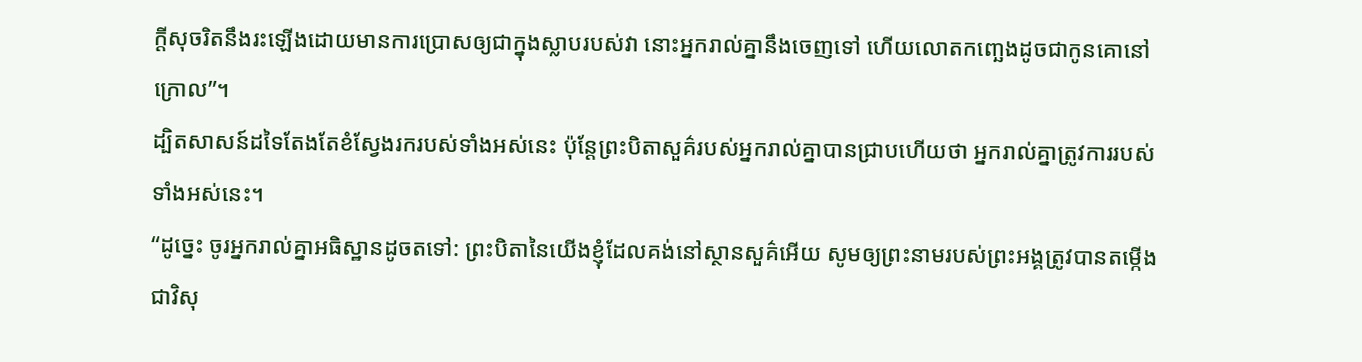ក្ដីសុចរិតនឹងរះឡើងដោយមានការប្រោសឲ្យជាក្នុងស្លាបរបស់វា នោះអ្នករាល់គ្នានឹងចេញទៅ ហើយលោតកញ្ឆេងដូចជាកូនគោនៅក្រោល”។
ដ្បិតសាសន៍ដទៃតែងតែខំស្វែងរករបស់ទាំងអស់នេះ ប៉ុន្តែព្រះបិតាសួគ៌របស់អ្នករាល់គ្នាបានជ្រាបហើយថា អ្នករាល់គ្នាត្រូវការរបស់ទាំងអស់នេះ។
“ដូច្នេះ ចូរអ្នករាល់គ្នាអធិស្ឋានដូចតទៅ: ព្រះបិតានៃយើងខ្ញុំដែលគង់នៅស្ថានសួគ៌អើយ សូមឲ្យព្រះនាមរបស់ព្រះអង្គត្រូវបានតម្កើងជាវិសុ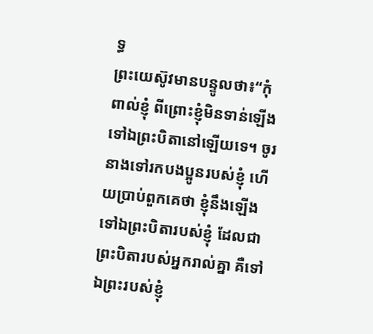ទ្ធ
ព្រះយេស៊ូវមានបន្ទូលថា៖“កុំពាល់ខ្ញុំ ពីព្រោះខ្ញុំមិនទាន់ឡើងទៅឯព្រះបិតានៅឡើយទេ។ ចូរនាងទៅរកបងប្អូនរបស់ខ្ញុំ ហើយប្រាប់ពួកគេថា ខ្ញុំនឹងឡើងទៅឯព្រះបិតារបស់ខ្ញុំ ដែលជាព្រះបិតារបស់អ្នករាល់គ្នា គឺទៅឯព្រះរបស់ខ្ញុំ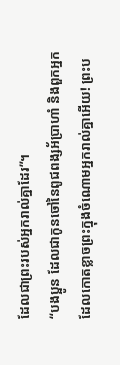ដែលជាព្រះរបស់អ្នករាល់គ្នាដែរ”។
“បងប្អូន ដែលជាកូនចៅនៃពូជពង្សអ័ប្រាហាំ និងពួកអ្នកដែលកោតខ្លាចព្រះក្នុងចំណោមអ្នករាល់គ្នាអើយ! ព្រះប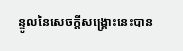ន្ទូលនៃសេចក្ដីសង្គ្រោះនេះបាន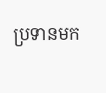ប្រទានមក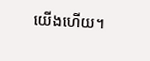យើងហើយ។